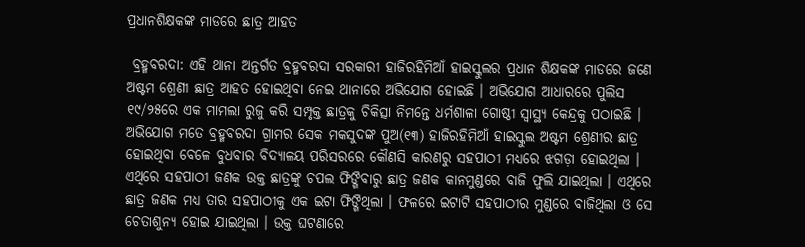ପ୍ରଧାନଶିକ୍ଷକଙ୍କ ମାଡରେ ଛାତ୍ର ଆହତ

 ବ୍ରହ୍ମବରଦା: ଏହି ଥାନା ଅନ୍ତର୍ଗତ ବ୍ରହ୍ମବରଦା ସରକାରୀ ହାଜିରହିମିଆଁ ହାଇସ୍କୁଲର ପ୍ରଧାନ ଶିକ୍ଷକଙ୍କ ମାଡରେ ଜଣେ ଅଷ୍ଟମ ଶ୍ରେଣୀ ଛାତ୍ର ଆହତ ହୋଇଥିବା ନେଇ ଥାନାରେ ଅଭିଯୋଗ ହୋଇଛି । ଅଭିଯୋଗ ଆଧାରରେ ପୁଲିସ ୧୯/୨୫ରେ ଏକ ମାମଲା ରୁଜୁ କରି ସମ୍ପୃକ୍ତ ଛାତ୍ରକୁ ଚିକିତ୍ସା ନିମନ୍ତେ ଧର୍ମଶାଳା ଗୋଷ୍ଠୀ ସ୍ୱାସ୍ଥ୍ୟ କେନ୍ଦ୍ରକୁ ପଠାଇଛି । ଅଭିଯୋଗ ମତେ ବ୍ରହ୍ମବରଦା ଗ୍ରାମର ସେକ ମକସୁଦଙ୍କ ପୁଅ(୧୩) ହାଜିରହିମିଆଁ ହାଇସ୍କୁଲ ଅଷ୍ଟମ ଶ୍ରେଣୀର ଛାତ୍ର ହୋଇଥିବା ବେଳେ ବୁଧବାର ବିଦ୍ୟାଳୟ ପରିସରରେ କୌଣସି କାରଣରୁ ସହପାଠୀ ମଧ୍ୟରେ ଝଗଡ଼ା ହୋଇଥିଲା । ଏଥିରେ ସହପାଠୀ ଜଣକ ଉକ୍ତ ଛାତ୍ରଙ୍କୁ ଚପଲ ଫିଙ୍ଗିବାରୁ ଛାତ୍ର ଜଣକ କାନମୁଣ୍ଡରେ ବାଜି ଫୁଲି ଯାଇଥିଲା । ଏଥିରେ ଛାତ୍ର ଜଣକ ମଧ୍ୟ ତାର ସହପାଠୀକୁ ଏକ ଇଟା ଫିଙ୍ଗିଥିଲା । ଫଳରେ ଇଟାଟି ସହପାଠୀର ମୁଣ୍ଡରେ ବାଜିଥିଲା ଓ ସେ ଚେତାଶୁନ୍ୟ ହୋଇ ଯାଇଥିଲା । ଉକ୍ତ ଘଟଣାରେ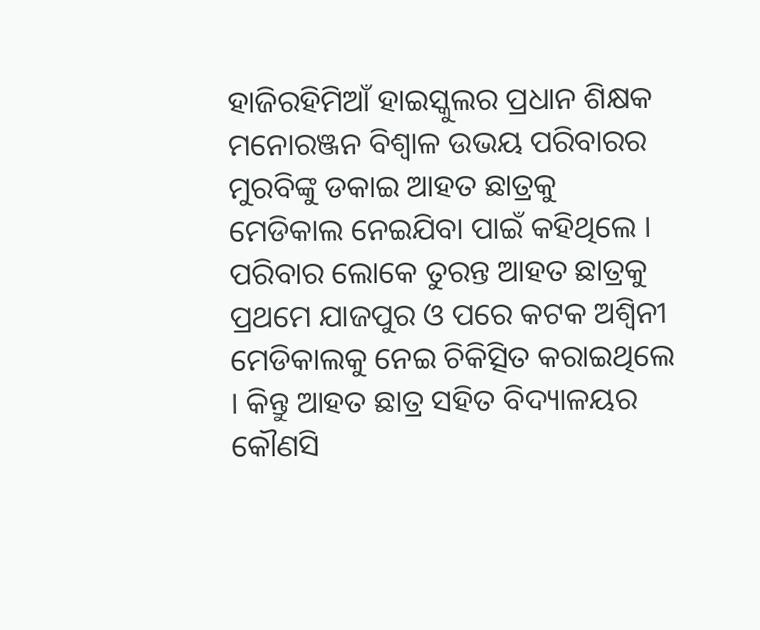ହାଜିରହିମିଆଁ ହାଇସ୍କୁଲର ପ୍ରଧାନ ଶିକ୍ଷକ ମନୋରଞ୍ଜନ ବିଶ୍ୱାଳ ଉଭୟ ପରିବାରର ମୁରବିଙ୍କୁ ଡକାଇ ଆହତ ଛାତ୍ରକୁ ମେଡିକାଲ ନେଇଯିବା ପାଇଁ କହିଥିଲେ । ପରିବାର ଲୋକେ ତୁରନ୍ତ ଆହତ ଛାତ୍ରକୁ ପ୍ରଥମେ ଯାଜପୁର ଓ ପରେ କଟକ ଅଶ୍ୱିନୀ ମେଡିକାଲକୁ ନେଇ ଚିକିତ୍ସିତ କରାଇଥିଲେ । କିନ୍ତୁ ଆହତ ଛାତ୍ର ସହିତ ବିଦ୍ୟାଳୟର କୌଣସି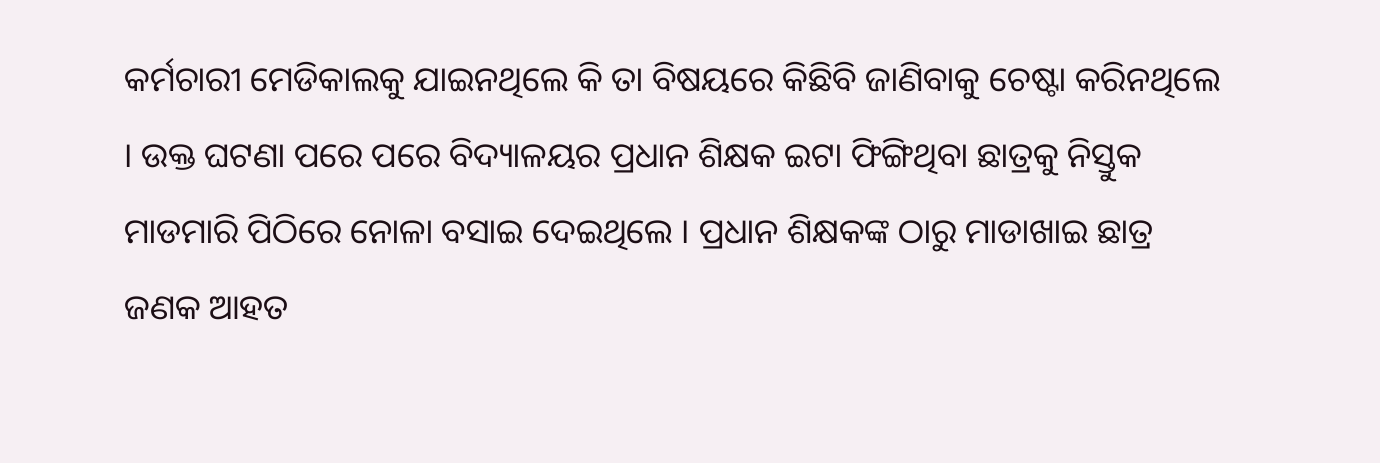କର୍ମଚାରୀ ମେଡିକାଲକୁ ଯାଇନଥିଲେ କି ତା ବିଷୟରେ କିଛିବି ଜାଣିବାକୁ ଚେଷ୍ଟା କରିନଥିଲେ । ଉକ୍ତ ଘଟଣା ପରେ ପରେ ବିଦ୍ୟାଳୟର ପ୍ରଧାନ ଶିକ୍ଷକ ଇଟା ଫିଙ୍ଗିଥିବା ଛାତ୍ରକୁ ନିସ୍ତୁକ ମାଡମାରି ପିଠିରେ ନୋଳା ବସାଇ ଦେଇଥିଲେ । ପ୍ରଧାନ ଶିକ୍ଷକଙ୍କ ଠାରୁ ମାଡାଖାଇ ଛାତ୍ର ଜଣକ ଆହତ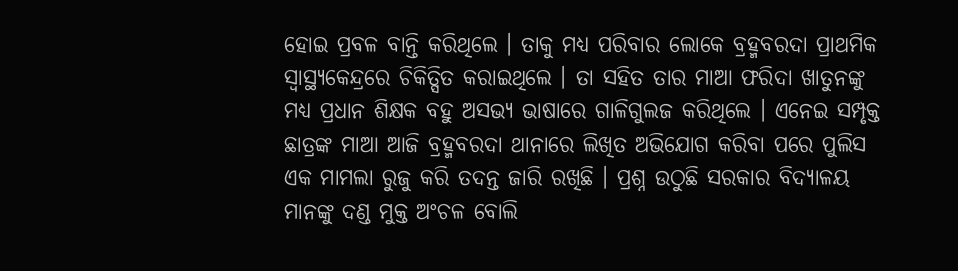ହୋଇ ପ୍ରବଳ ବାନ୍ତି କରିଥିଲେ । ତାକୁ ମଧ୍ୟ ପରିବାର ଲୋକେ ବ୍ରହ୍ମବରଦା ପ୍ରାଥମିକ ସ୍ୱାସ୍ଥ୍ୟକେନ୍ଦ୍ରରେ ଚିକିତ୍ସିତ କରାଇଥିଲେ । ତା ସହିତ ତାର ମାଆ ଫରିଦା ଖାତୁନଙ୍କୁ ମଧ୍ୟ ପ୍ରଧାନ ଶିକ୍ଷକ ବହୁ ଅସଭ୍ୟ ଭାଷାରେ ଗାଳିଗୁଲଜ କରିଥିଲେ । ଏନେଇ ସମ୍ପୃକ୍ତ ଛାତ୍ରଙ୍କ ମାଆ ଆଜି ବ୍ରହ୍ମବରଦା ଥାନାରେ ଲିଖିତ ଅଭିଯୋଗ କରିବା ପରେ ପୁଲିସ ଏକ ମାମଲା ରୁଜୁ କରି ତଦନ୍ତ ଜାରି ରଖିଛି । ପ୍ରଶ୍ନ ଉଠୁଛି ସରକାର ବିଦ୍ୟାଳୟ ମାନଙ୍କୁ ଦଣ୍ଡ ମୁକ୍ତ ଅଂଚଳ ବୋଲି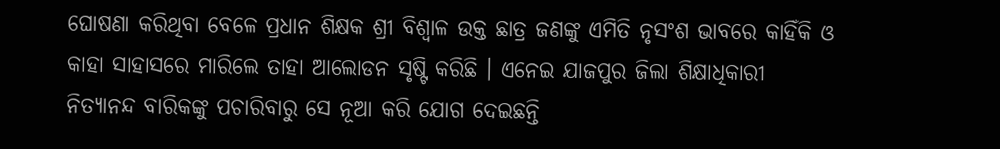ଘୋଷଣା କରିଥିବା ବେଳେ ପ୍ରଧାନ ଶିକ୍ଷକ ଶ୍ରୀ ବିଶ୍ୱାଳ ଉକ୍ତ ଛାତ୍ର ଜଣଙ୍କୁ ଏମିତି ନୃସଂଶ ଭାବରେ କାହିଁକି ଓ କାହା ସାହାସରେ ମାରିଲେ ତାହା ଆଲୋଡନ ସୃଷ୍ଟି କରିଛି । ଏନେଇ ଯାଜପୁର ଜିଲା ଶିକ୍ଷାଧିକାରୀ ନିତ୍ୟାନନ୍ଦ ବାରିକଙ୍କୁ ପଚାରିବାରୁ ସେ ନୂଆ କରି ଯୋଗ ଦେଇଛନ୍ତି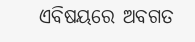ଏବିଷୟରେ ଅବଗତ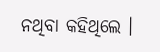ନଥିବା କହିଥିଲେ ।